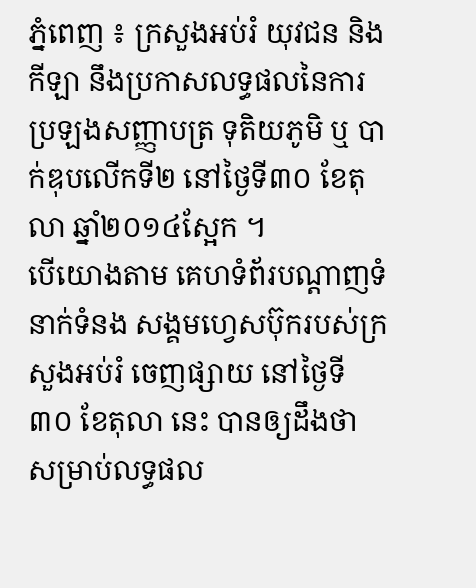ភ្នំពេញ ៖ ក្រសួងអប់រំ យុវជន និងកីឡា នឹងប្រកាសលទ្ធផលនៃការប្រឡងសញ្ញាបត្រ ទុតិយភូមិ ឬ បាក់ឌុបលើកទី២ នៅថ្ងៃទី៣០ ខែតុលា ឆ្នាំ២០១៤ស្អែក ។
បើយោងតាម គេហទំព័របណ្តាញទំនាក់ទំនង សង្គមហ្វេសប៊ុករបស់ក្រសួងអប់រំ ចេញផ្សាយ នៅថ្ងៃទី ៣០ ខែតុលា នេះ បានឲ្យដឹងថា សម្រាប់លទ្ធផល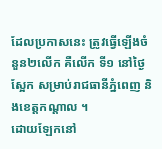ដែលប្រកាសនេះ ត្រូវធ្វើឡើងចំនួន២លើក គឺលើក ទី១ នៅថ្ងៃស្អែក សម្រាប់រាជធានីភ្នំពេញ និងខេត្តកណ្តាល ។
ដោយឡែកនៅ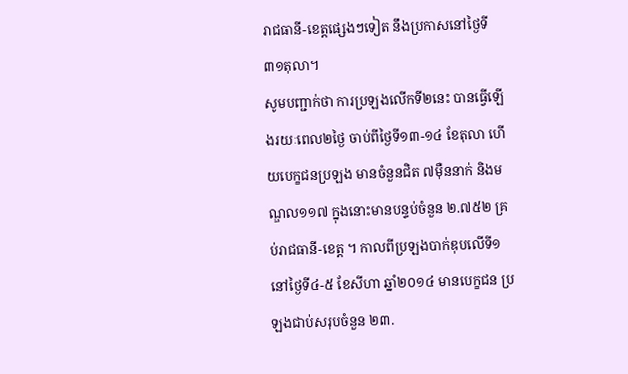រាជធានី-ខេត្តផ្សេងៗទៀត នឹងប្រកាសនៅថ្ងៃទី៣១តុលា។
សូមបញ្ជាក់ថា ការប្រឡងលើកទី២នេះ បានធ្វើឡើងរយៈពេល២ថ្ងៃ ចាប់ពីថ្ងៃទី១៣-១៤ ខែតុលា ហើយបេក្ខជនប្រឡង មានចំនួនជិត ៧ម៉ឺននាក់ និងមណ្ឌល១១៧ ក្នុងនោះមានបន្ទប់ចំនួន ២.៧៥២ គ្រប់រាជធានី-ខេត្ត ។ កាលពីប្រឡងបាក់ឌុបលើទី១ នៅថ្ងៃទី៤-៥ ខែសីហា ឆ្នាំ២០១៤ មានបេក្ខជន ប្រឡងជាប់សរុបចំនួន ២៣.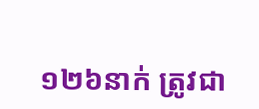១២៦នាក់ ត្រូវជា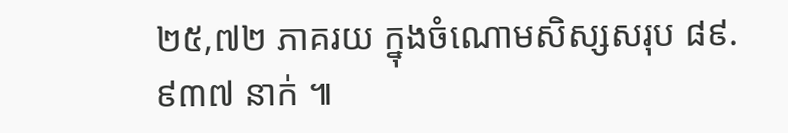២៥,៧២ ភាគរយ ក្នុងចំណោមសិស្សសរុប ៨៩.៩៣៧ នាក់ ៕